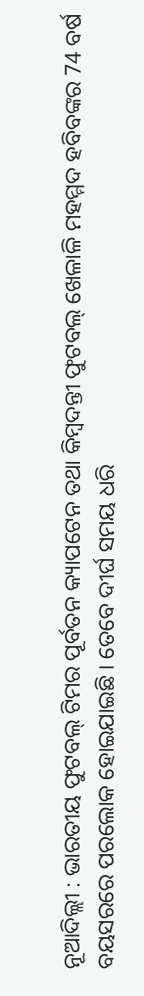ନୂଆଦିଲ୍ଲୀ : ଭାରତୀୟ ଫୁଟବଲ୍ ଟିମର ପୂର୍ବତନ କ୍ୟାପଟେନ ତଥା କିମ୍ବଦନ୍ତୀ ଫୁଟବଲ୍ ଖେଳାଳି ମହମ୍ମଦ ହବିବଙ୍କର 74 ବର୍ଷ ବୟସରରେ ପରଲୋକ ହୋଇଯାଇଛି । ତେବେ ଦୀର୍ଘ ସମୟ ଧରି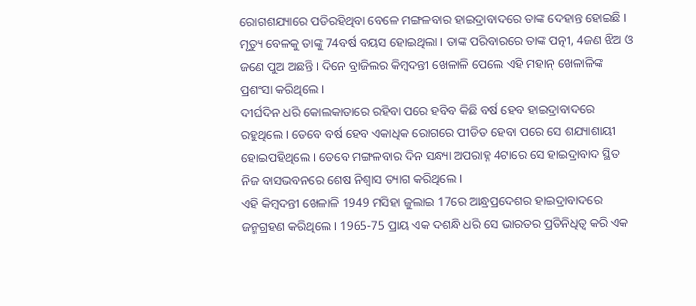ରୋଗଶଯ୍ୟାରେ ପଡିରହିଥିବା ବେଳେ ମଙ୍ଗଳବାର ହାଇଦ୍ରାବାଦରେ ତାଙ୍କ ଦେହାନ୍ତ ହୋଇଛି । ମୃତ୍ୟୁ ବେଳକୁ ତାଙ୍କୁ 74ବର୍ଷ ବୟସ ହୋଇଥିଲା । ତାଙ୍କ ପରିବାରରେ ତାଙ୍କ ପତ୍ନୀ, 4ଜଣ ଝିଅ ଓ ଜଣେ ପୁଅ ଅଛନ୍ତି । ଦିନେ ବ୍ରାଜିଲର କିମ୍ବଦନ୍ତୀ ଖେଳାଳି ପେଲେ ଏହି ମହାନ୍ ଖେଳାଳିଙ୍କ ପ୍ରଶଂସା କରିଥିଲେ ।
ଦୀର୍ଘଦିନ ଧରି କୋଲକାତାରେ ରହିବା ପରେ ହବିବ କିଛି ବର୍ଷ ହେବ ହାଇଦ୍ରାବାଦରେ ରହୁଥିଲେ । ତେବେ ବର୍ଷ ହେବ ଏକାଧିକ ରୋଗରେ ପୀଡିତ ହେବା ପରେ ସେ ଶଯ୍ୟାଶାୟୀ ହୋଇପହିଥିଲେ । ତେବେ ମଙ୍ଗଳବାର ଦିନ ସନ୍ଧ୍ୟା ଅପରାହ୍ନ 4ଟାରେ ସେ ହାଇଦ୍ରାବାଦ ସ୍ଥିତ ନିଜ ବାସଭବନରେ ଶେଷ ନିଶ୍ୱାସ ତ୍ୟାଗ କରିଥିଲେ ।
ଏହି କିମ୍ବଦନ୍ତୀ ଖେଳାଳି 1949 ମସିହା ଜୁଲାଇ 17ରେ ଆନ୍ଧ୍ରପ୍ରଦେଶର ହାଇଦ୍ରାବାଦରେ ଜନ୍ମଗ୍ରହଣ କରିଥିଲେ । 1965-75 ପ୍ରାୟ ଏକ ଦଶନ୍ଧି ଧରି ସେ ଭାରତର ପ୍ରତିନିଧିତ୍ୱ କରି ଏକ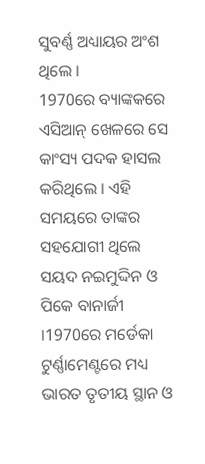ସୁବର୍ଣ୍ଣ ଅଧ୍ୟାୟର ଅଂଶ ଥିଲେ ।
1970ରେ ବ୍ୟାଙ୍କକରେ ଏସିଆନ୍ ଖେଳରେ ସେ କାଂସ୍ୟ ପଦକ ହାସଲ କରିଥିଲେ । ଏହି ସମୟରେ ତାଙ୍କର ସହଯୋଗୀ ଥିଲେ ସୟଦ ନଇମୁଦ୍ଦିନ ଓ ପିକେ ବାନାର୍ଜୀ ।1970ରେ ମର୍ଡେକା ଟୁର୍ଣ୍ଣାମେଣ୍ଟରେ ମଧ୍ୟ ଭାରତ ତୃତୀୟ ସ୍ଥାନ ଓ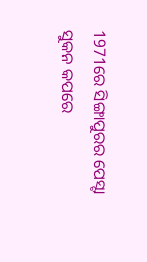1971ରେ ସିଙ୍ଗାପୁରର ପେସ୍ଟା ସୁକନ କପରେ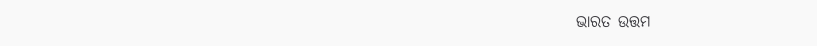ଭାରତ ଉତ୍ତମ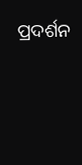ପ୍ରଦର୍ଶନ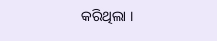କରିଥିଲା ।